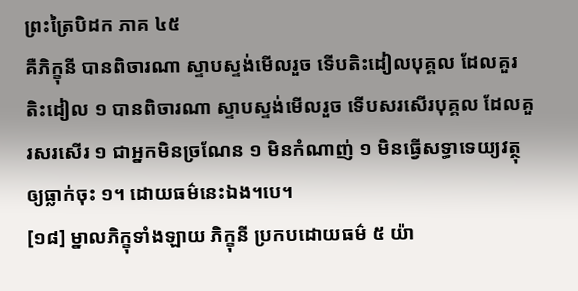ព្រះត្រៃបិដក ភាគ ៤៥
គឺភិក្ខុនី បានពិចារណា ស្ទាបស្ទង់មើលរួច ទើបតិះដៀលបុគ្គល ដែលគួរតិះដៀល ១ បានពិចារណា ស្ទាបស្ទង់មើលរួច ទើបសរសើរបុគ្គល ដែលគួរសរសើរ ១ ជាអ្នកមិនច្រណែន ១ មិនកំណាញ់ ១ មិនធ្វើសទ្ធាទេយ្យវត្ថុឲ្យធ្លាក់ចុះ ១។ ដោយធម៌នេះឯង។បេ។
[១៨] ម្នាលភិក្ខុទាំងឡាយ ភិក្ខុនី ប្រកបដោយធម៌ ៥ យ៉ា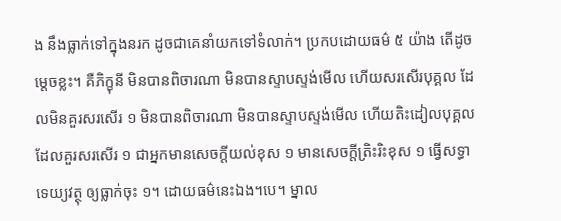ង នឹងធ្លាក់ទៅក្នុងនរក ដូចជាគេនាំយកទៅទំលាក់។ ប្រកបដោយធម៌ ៥ យ៉ាង តើដូចម្តេចខ្លះ។ គឺភិក្ខុនី មិនបានពិចារណា មិនបានស្ទាបស្ទង់មើល ហើយសរសើរបុគ្គល ដែលមិនគួរសរសើរ ១ មិនបានពិចារណា មិនបានស្ទាបស្ទង់មើល ហើយតិះដៀលបុគ្គល ដែលគួរសរសើរ ១ ជាអ្នកមានសេចក្តីយល់ខុស ១ មានសេចក្តីត្រិះរិះខុស ១ ធ្វើសទ្ធាទេយ្យវត្ថុ ឲ្យធ្លាក់ចុះ ១។ ដោយធម៌នេះឯង។បេ។ ម្នាល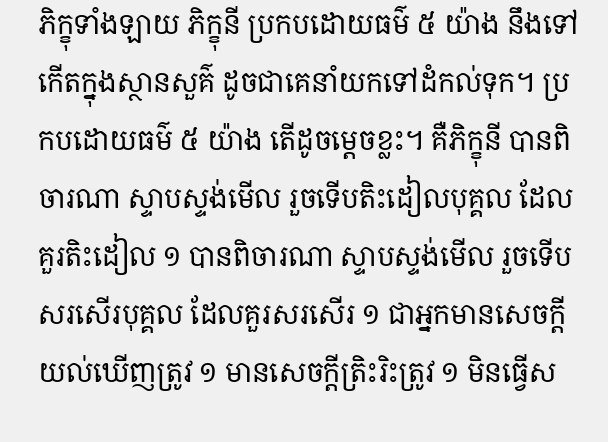ភិក្ខុទាំងឡាយ ភិក្ខុនី ប្រកបដោយធម៌ ៥ យ៉ាង នឹងទៅកើតក្នុងស្ថានសួគ៌ ដូចជាគេនាំយកទៅដំកល់ទុក។ ប្រកបដោយធម៌ ៥ យ៉ាង តើដូចម្តេចខ្លះ។ គឺភិក្ខុនី បានពិចារណា ស្ទាបស្ទង់មើល រួចទើបតិះដៀលបុគ្គល ដែលគួរតិះដៀល ១ បានពិចារណា ស្ទាបស្ទង់មើល រួចទើបសរសើរបុគ្គល ដែលគួរសរសើរ ១ ជាអ្នកមានសេចក្តីយល់ឃើញត្រូវ ១ មានសេចក្តីត្រិះរិះត្រូវ ១ មិនធ្វើស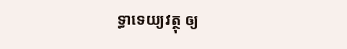ទ្ធាទេយ្យវត្ថុ ឲ្យ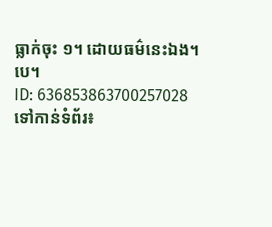ធ្លាក់ចុះ ១។ ដោយធម៌នេះឯង។បេ។
ID: 636853863700257028
ទៅកាន់ទំព័រ៖